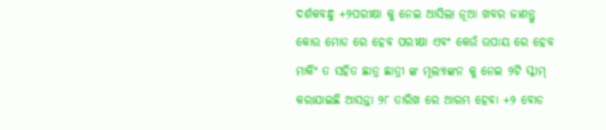ଦର୍ଶକବନ୍ଧୁ +୨ପରୀକ୍ଷା କୁ ନେଇ ଆସିଲା ନୂଆ ଖବର ଜାଣନ୍ତୁ କୋଉ ମୋଡ ରେ ହେବ ପରୀକ୍ଷା ଏବଂ କେଉଁ ଉପାୟ ରେ ହେବ ମାର୍କିଂ ତ ସହିତ ଛାତ୍ର ଛାତ୍ରୀ ଙ୍କ ମୂଲ୍ୟାଙ୍କନ କୁ ନେଇ ୨ଟି ସ୍କୀମ୍ କରାଯାଇଛି ଆସନ୍ତା ୨୮ ତାରିଖ ରେ ଆରମ୍ଭ ହେବା +୨ ବୋଡ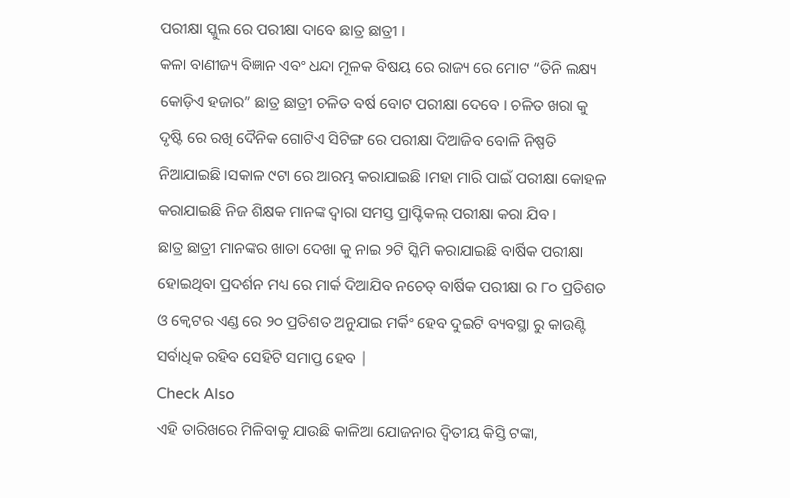ପରୀକ୍ଷା ସ୍କୁଲ ରେ ପରୀକ୍ଷା ଦାବେ ଛାତ୍ର ଛାତ୍ରୀ ।
କଳା ବାଣୀଜ୍ୟ ବିଜ୍ଞାନ ଏବଂ ଧନ୍ଦା ମୂଳକ ବିଷୟ ରେ ରାଜ୍ୟ ରେ ମୋଟ “ତିନି ଲକ୍ଷ୍ୟ କୋଡ଼ିଏ ହଜାର” ଛାତ୍ର ଛାତ୍ରୀ ଚଳିତ ବର୍ଷ ବୋଟ ପରୀକ୍ଷା ଦେବେ । ଚଳିତ ଖରା କୁ ଦୃଷ୍ଟି ରେ ରଖି ଦୈନିକ ଗୋଟିଏ ସିଟିଙ୍ଗ ରେ ପରୀକ୍ଷା ଦିଆଜିବ ବୋଳି ନିଷ୍ପତି ନିଆଯାଇଛି ।ସକାଳ ୯ଟା ରେ ଆରମ୍ଭ କରାଯାଇଛି ।ମହା ମାରି ପାଇଁ ପରୀକ୍ଷା କୋହଳ କରାଯାଇଛି ନିଜ ଶିକ୍ଷକ ମାନଙ୍କ ଦ୍ଵାରା ସମସ୍ତ ପ୍ରାପ୍ଟିକଲ୍ ପରୀକ୍ଷା କରା ଯିବ ।
ଛାତ୍ର ଛାତ୍ରୀ ମାନଙ୍କର ଖାତା ଦେଖା କୁ ନାଇ ୨ଟି ସ୍କିମି କରାଯାଇଛି ବାର୍ଷିକ ପରୀକ୍ଷା ହୋଇଥିବା ପ୍ରଦର୍ଶନ ମଧ୍ୟ ରେ ମାର୍କ ଦିଆଯିବ ନଚେତ୍ ବାର୍ଷିକ ପରୀକ୍ଷା ର ୮୦ ପ୍ରତିଶତ ଓ କ୍ବେଟର ଏଣ୍ଡ ରେ ୨୦ ପ୍ରତିଶତ ଅନୁଯାଇ ମର୍କିଂ ହେବ ଦୁଇଟି ବ୍ୟବସ୍ଥା ରୁ କାଉଣ୍ଟି ସର୍ବାଧିକ ରହିବ ସେହିଟି ସମାପ୍ତ ହେବ |
Check Also
ଏହି ତାରିଖରେ ମିଳିବାକୁ ଯାଉଛି କାଳିଆ ଯୋଜନାର ଦ୍ୱିତୀୟ କିସ୍ତି ଟଙ୍କା,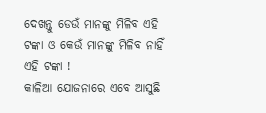ଦେଖନ୍ତୁ ଡେଉଁ ମାନଙ୍କୁ ମିଳିବ ଏହି ଟଙ୍କା ଓ କେଉଁ ମାନଙ୍କୁ ମିଳିବ ନାହିଁ ଏହି ଟଙ୍କା !
କାଳିଆ ଯୋଜନାରେ ଏବେ ଆସୁଛି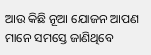ଆଉ କିଛି ନୂଆ ଯୋଜନ ଆପଣ ମାନେ ସମସ୍ତେ ଜାଣିଥିବେ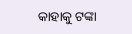କାହାକୁ ଟଙ୍କା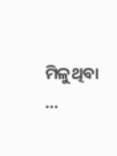ମିଳୁଥିବା …